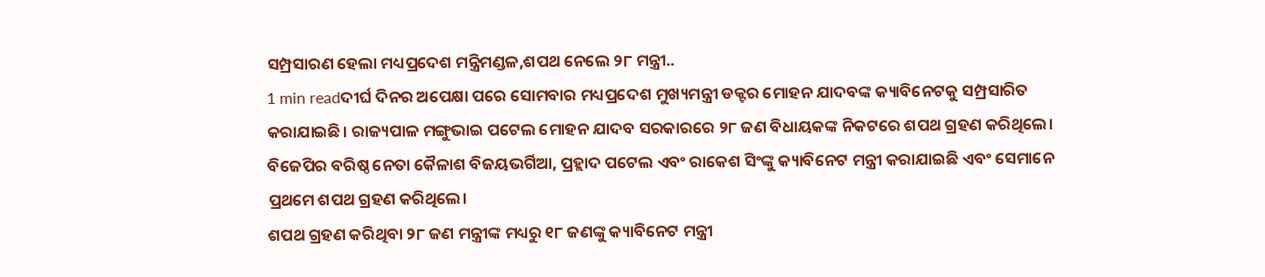ସମ୍ପ୍ରସାରଣ ହେଲା ମଧ୍ୟପ୍ରଦେଶ ମନ୍ତ୍ରିମଣ୍ଡଳ,ଶପଥ ନେଲେ ୨୮ ମନ୍ତ୍ରୀ..
1 min readଦୀର୍ଘ ଦିନର ଅପେକ୍ଷା ପରେ ସୋମବାର ମଧ୍ୟପ୍ରଦେଶ ମୁଖ୍ୟମନ୍ତ୍ରୀ ଡକ୍ଟର ମୋହନ ଯାଦବଙ୍କ କ୍ୟାବିନେଟକୁ ସମ୍ପ୍ରସାରିତ କରାଯାଇଛି। ରାଜ୍ୟପାଳ ମଙ୍ଗୁଭାଇ ପଟେଲ ମୋହନ ଯାଦବ ସରକାରରେ ୨୮ ଜଣ ବିଧାୟକଙ୍କ ନିକଟରେ ଶପଥ ଗ୍ରହଣ କରିଥିଲେ। ବିଜେପିର ବରିଷ୍ଠ ନେତା କୈଳାଶ ବିଜୟଭର୍ଗିଆ, ପ୍ରହ୍ଲାଦ ପଟେଲ ଏବଂ ରାକେଶ ସିଂଙ୍କୁ କ୍ୟାବିନେଟ ମନ୍ତ୍ରୀ କରାଯାଇଛି ଏବଂ ସେମାନେ ପ୍ରଥମେ ଶପଥ ଗ୍ରହଣ କରିଥିଲେ।
ଶପଥ ଗ୍ରହଣ କରିଥିବା ୨୮ ଜଣ ମନ୍ତ୍ରୀଙ୍କ ମଧ୍ୟରୁ ୧୮ ଜଣଙ୍କୁ କ୍ୟାବିନେଟ ମନ୍ତ୍ରୀ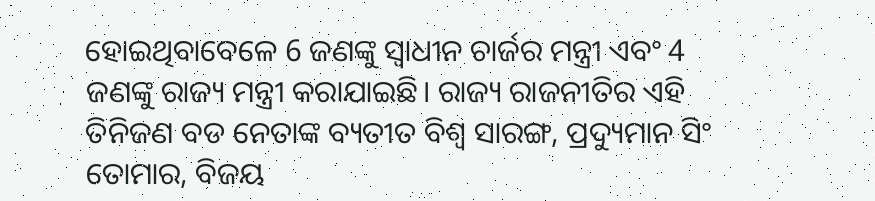ହୋଇଥିବାବେଳେ 6 ଜଣଙ୍କୁ ସ୍ୱାଧୀନ ଚାର୍ଜର ମନ୍ତ୍ରୀ ଏବଂ 4 ଜଣଙ୍କୁ ରାଜ୍ୟ ମନ୍ତ୍ରୀ କରାଯାଇଛି। ରାଜ୍ୟ ରାଜନୀତିର ଏହି ତିନିଜଣ ବଡ ନେତାଙ୍କ ବ୍ୟତୀତ ବିଶ୍ୱ ସାରଙ୍ଗ, ପ୍ରଦ୍ୟୁମାନ ସିଂ ତୋମାର, ବିଜୟ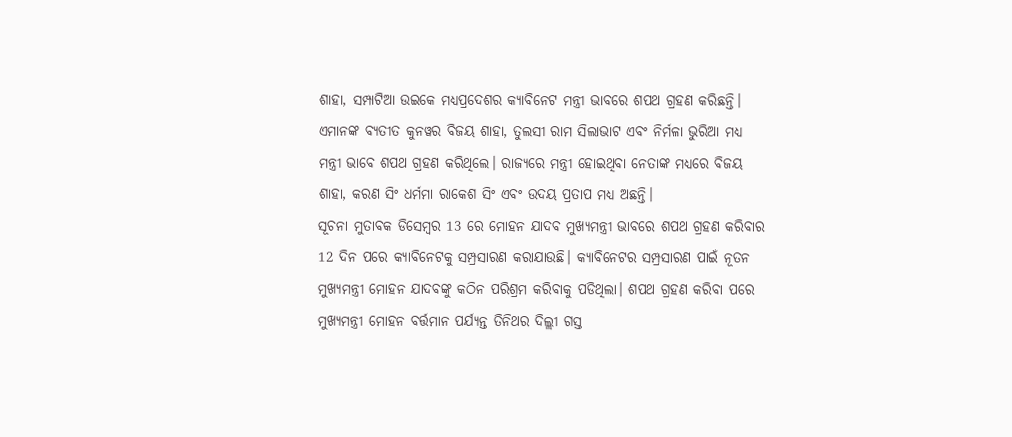ଶାହା, ସମ୍ପାଟିଆ ଉଇକେ ମଧ୍ୟପ୍ରଦେଶର କ୍ୟାବିନେଟ ମନ୍ତ୍ରୀ ଭାବରେ ଶପଥ ଗ୍ରହଣ କରିଛନ୍ତି। ଏମାନଙ୍କ ବ୍ୟତୀତ କୁନୱର ବିଜୟ ଶାହା, ତୁଲସୀ ରାମ ସିଲାଭାଟ ଏବଂ ନିର୍ମଳା ଭୁରିଆ ମଧ୍ୟ ମନ୍ତ୍ରୀ ଭାବେ ଶପଥ ଗ୍ରହଣ କରିଥିଲେ। ରାଜ୍ୟରେ ମନ୍ତ୍ରୀ ହୋଇଥିବା ନେତାଙ୍କ ମଧ୍ୟରେ ବିଜୟ ଶାହା, କରଣ ସିଂ ଧର୍ମମା ରାକେଶ ସିଂ ଏବଂ ଉଦୟ ପ୍ରତାପ ମଧ୍ୟ ଅଛନ୍ତି।
ସୂଚନା ମୁତାବକ ଡିସେମ୍ବର 13 ରେ ମୋହନ ଯାଦବ ମୁଖ୍ୟମନ୍ତ୍ରୀ ଭାବରେ ଶପଥ ଗ୍ରହଣ କରିବାର 12 ଦିନ ପରେ କ୍ୟାବିନେଟକୁ ସମ୍ପ୍ରସାରଣ କରାଯାଉଛି। କ୍ୟାବିନେଟର ସମ୍ପ୍ରସାରଣ ପାଇଁ ନୂତନ ମୁଖ୍ୟମନ୍ତ୍ରୀ ମୋହନ ଯାଦବଙ୍କୁ କଠିନ ପରିଶ୍ରମ କରିବାକୁ ପଡିଥିଲା। ଶପଥ ଗ୍ରହଣ କରିବା ପରେ ମୁଖ୍ୟମନ୍ତ୍ରୀ ମୋହନ ବର୍ତ୍ତମାନ ପର୍ଯ୍ୟନ୍ତ ତିନିଥର ଦିଲ୍ଲୀ ଗସ୍ତ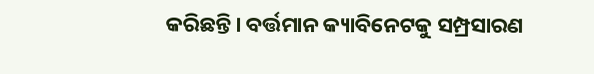କରିଛନ୍ତି। ବର୍ତ୍ତମାନ କ୍ୟାବିନେଟକୁ ସମ୍ପ୍ରସାରଣ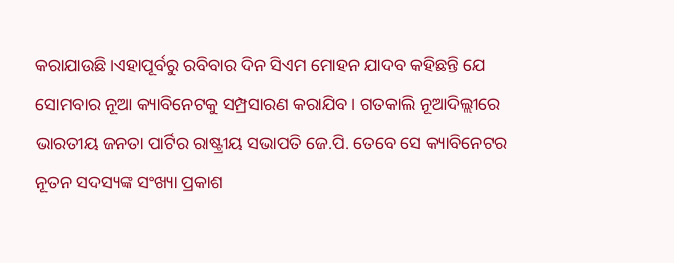କରାଯାଉଛି।ଏହାପୂର୍ବରୁ ରବିବାର ଦିନ ସିଏମ ମୋହନ ଯାଦବ କହିଛନ୍ତି ଯେ ସୋମବାର ନୂଆ କ୍ୟାବିନେଟକୁ ସମ୍ପ୍ରସାରଣ କରାଯିବ। ଗତକାଲି ନୂଆଦିଲ୍ଲୀରେ ଭାରତୀୟ ଜନତା ପାର୍ଟିର ରାଷ୍ଟ୍ରୀୟ ସଭାପତି ଜେ.ପି. ତେବେ ସେ କ୍ୟାବିନେଟର ନୂତନ ସଦସ୍ୟଙ୍କ ସଂଖ୍ୟା ପ୍ରକାଶ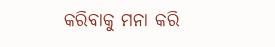କରିବାକୁ ମନା କରି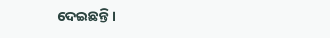ଦେଇଛନ୍ତି।